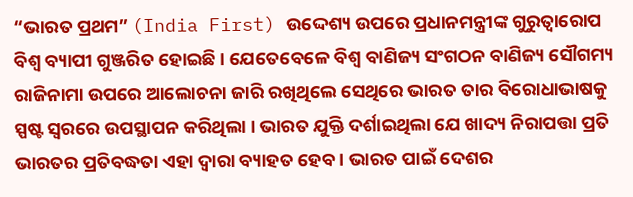“ଭାରତ ପ୍ରଥମ” (India First) ଉଦ୍ଦେଶ୍ୟ ଉପରେ ପ୍ରଧାନମନ୍ତ୍ରୀଙ୍କ ଗୁରୁତ୍ଵାରୋପ ବିଶ୍ଵ ବ୍ୟାପୀ ଗୁଞ୍ଜରିତ ହୋଇଛି । ଯେତେବେଳେ ବିଶ୍ଵ ବାଣିଜ୍ୟ ସଂଗଠନ ବାଣିଜ୍ୟ ସୌଗମ୍ୟ ରାଜିନାମା ଉପରେ ଆଲୋଚନା ଜାରି ରଖିଥିଲେ ସେଥିରେ ଭାରତ ତାର ବିରୋଧାଭାଷକୁ ସ୍ପଷ୍ଟ ସ୍ଵରରେ ଉପସ୍ଥାପନ କରିଥିଲା । ଭାରତ ଯୁକ୍ତି ଦର୍ଶାଇଥିଲା ଯେ ଖାଦ୍ୟ ନିରାପତ୍ତା ପ୍ରତି ଭାରତର ପ୍ରତିବଦ୍ଧତା ଏହା ଦ୍ୱାରା ବ୍ୟାହତ ହେବ । ଭାରତ ପାଇଁ ଦେଶର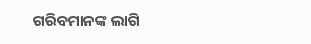ଗରିବମାନଙ୍କ ଲାଗି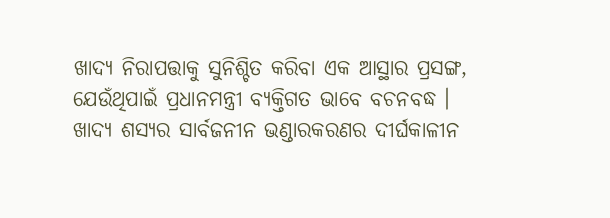ଖାଦ୍ୟ ନିରାପତ୍ତାକୁ ସୁନିଶ୍ଚିତ କରିବା ଏକ ଆସ୍ଥାର ପ୍ରସଙ୍ଗ, ଯେଉଁଥିପାଇଁ ପ୍ରଧାନମନ୍ତ୍ରୀ ବ୍ୟକ୍ତିଗତ ଭାବେ ବଚନବଦ୍ଧ ।
ଖାଦ୍ୟ ଶସ୍ୟର ସାର୍ବଜନୀନ ଭଣ୍ଡାରକରଣର ଦୀର୍ଘକାଳୀନ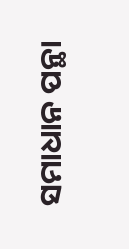ସମାଧାନ ପନ୍ଥା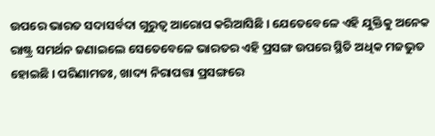ଉପରେ ଭାରତ ସଦାସର୍ବଦା ଗୁରୁତ୍ଵ ଆରୋପ କରିଆସିଛି । ଯେତେବେଳେ ଏହି ଯୁକ୍ତିକୁ ଅନେକ ରାଷ୍ଟ୍ର ସମର୍ଥନ ଜଣାଇଲେ ସେତେବେଳେ ଭାରତର ଏହି ପ୍ରସଙ୍ଗ ଉପରେ ସ୍ଥିତି ଅଧିକ ମଜଭୁତ ହୋଇଛି । ପରିଣାମତଃ, ଖାଦ୍ୟ ନିରାପତ୍ତା ପ୍ରସଙ୍ଗରେ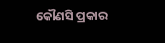କୌଣସି ପ୍ରକାର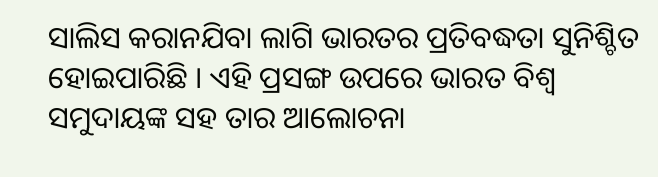ସାଲିସ କରାନଯିବା ଲାଗି ଭାରତର ପ୍ରତିବଦ୍ଧତା ସୁନିଶ୍ଚିତ ହୋଇପାରିଛି । ଏହି ପ୍ରସଙ୍ଗ ଉପରେ ଭାରତ ବିଶ୍ଵ ସମୁଦାୟଙ୍କ ସହ ତାର ଆଲୋଚନା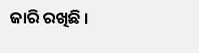ଜାରି ରଖିଛି ।